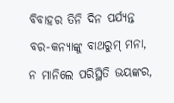ବିବାହର ତିନି ଦିନ ପର୍ଯ୍ୟନ୍ତ ବର-କନ୍ୟାଙ୍କୁ ବାଥରୁମ୍ ମନା, ନ ମାନିଲେ ପରିସ୍ଥିତି ଭୟଙ୍କର,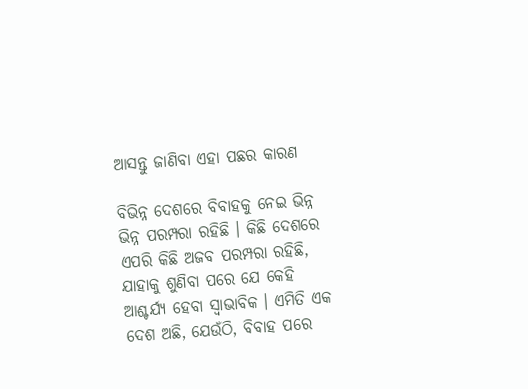ଆସନ୍ତୁ ଜାଣିବା ଏହା ପଛର କାରଣ

ବିଭିନ୍ନ ଦେଶରେ ବିବାହକୁ ନେଇ ଭିନ୍ନ ଭିନ୍ନ ପରମ୍ପରା ରହିଛି । କିଛି ଦେଶରେ ଏପରି କିଛି ଅଜବ ପରମ୍ପରା ରହିଛି, ଯାହାକୁ ଶୁଣିବା ପରେ ଯେ କେହି ଆଶ୍ଚର୍ଯ୍ୟ ହେବା ସ୍ୱାଭାବିକ । ଏମିତି ଏକ ଦେଶ ଅଛି, ଯେଉଁଠି, ବିବାହ ପରେ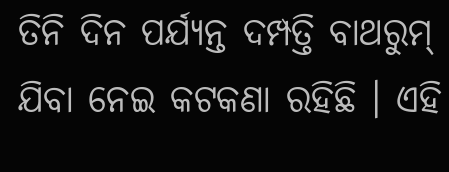ତିନି ଦିନ ପର୍ଯ୍ୟନ୍ତ ଦମ୍ପତ୍ତି ବାଥରୁମ୍ ଯିବା ନେଇ କଟକଣା ରହିଛି । ଏହି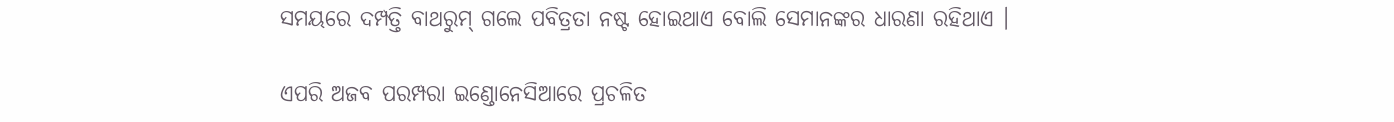ସମୟରେ ଦମ୍ପତ୍ତି ବାଥରୁମ୍ ଗଲେ ପବିତ୍ରତା ନଷ୍ଟ ହୋଇଥାଏ ବୋଲି ସେମାନଙ୍କର ଧାରଣା ରହିଥାଏ ।

ଏପରି ଅଜବ ପରମ୍ପରା ଇଣ୍ଡୋନେସିଆରେ ପ୍ରଚଳିତ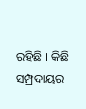ରହିଛି । କିଛି ସମ୍ପ୍ରଦାୟର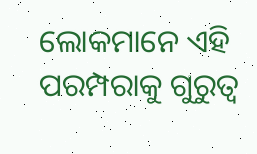ଲୋକମାନେ ଏହି ପରମ୍ପରାକୁ ଗୁରୁତ୍ୱ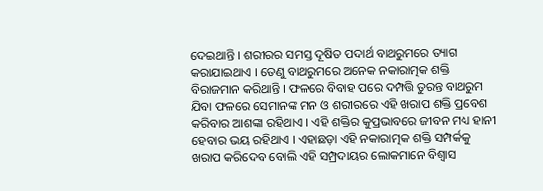ଦେଇଥାନ୍ତି । ଶରୀରର ସମସ୍ତ ଦୂଷିତ ପଦାର୍ଥ ବାଥରୁମରେ ତ୍ୟାଗ କରାଯାଇଥାଏ । ତେଣୁ ବାଥରୁମରେ ଅନେକ ନକାରାତ୍ମକ ଶକ୍ତି ବିରାଜମାନ କରିଥାନ୍ତି । ଫଳରେ ବିବାହ ପରେ ଦମ୍ପତ୍ତି ତୁରନ୍ତ ବାଥରୁମ ଯିବା ଫଳରେ ସେମାନଙ୍କ ମନ ଓ ଶରୀରରେ ଏହି ଖରାପ ଶକ୍ତି ପ୍ରବେଶ କରିବାର ଆଶଙ୍କା ରହିଥାଏ । ଏହି ଶକ୍ତିର କୁପ୍ରଭାବରେ ଜୀବନ ମଧ୍ୟ ହାନୀ ହେବାର ଭୟ ରହିଥାଏ । ଏହାଛଡ଼ା ଏହି ନକାରାତ୍ମକ ଶକ୍ତି ସମ୍ପର୍କକୁ ଖରାପ କରିଦେବ ବୋଲି ଏହି ସମ୍ପ୍ରଦାୟର ଲୋକମାନେ ବିଶ୍ୱାସ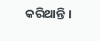କରିଥାନ୍ତି ।